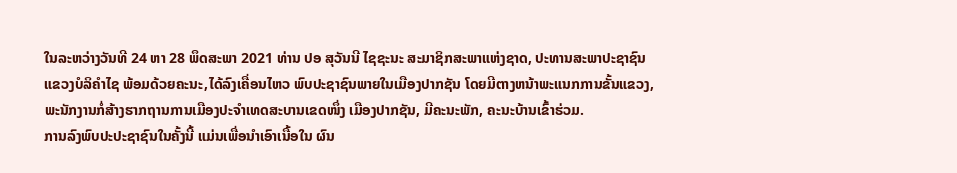ໃນລະຫວ່າງວັນທີ 24 ຫາ 28 ພຶດສະພາ 2021 ທ່ານ ປອ ສຸວັນນີ ໄຊຊະນະ ສະມາຊິກສະພາແຫ່ງຊາດ, ປະທານສະພາປະຊາຊົນແຂວງບໍລິຄຳໄຊ ພ້ອມດ້ວຍຄະນະ,ໄດ້ລົງເຄື່ອນໄຫວ ພົບປະຊາຊົນພາຍໃນເມືອງປາກຊັນ ໂດຍມີຕາງຫນ້າພະແນກການຂັ້ນແຂວງ, ພະນັກງານກໍ່ສ້າງຮາກຖານການເມືອງປະຈໍາເທດສະບານເຂດໜຶ່ງ ເມືອງປາກຊັນ, ມີຄະນະພັກ, ຄະນະບ້ານເຂົ້າຮ່ວມ.
ການລົງພົບປະປະຊາຊົນໃນຄັ້ງນີ້ ແມ່ນເພື່ອນຳເອົາເນື້ອໃນ ຜົນ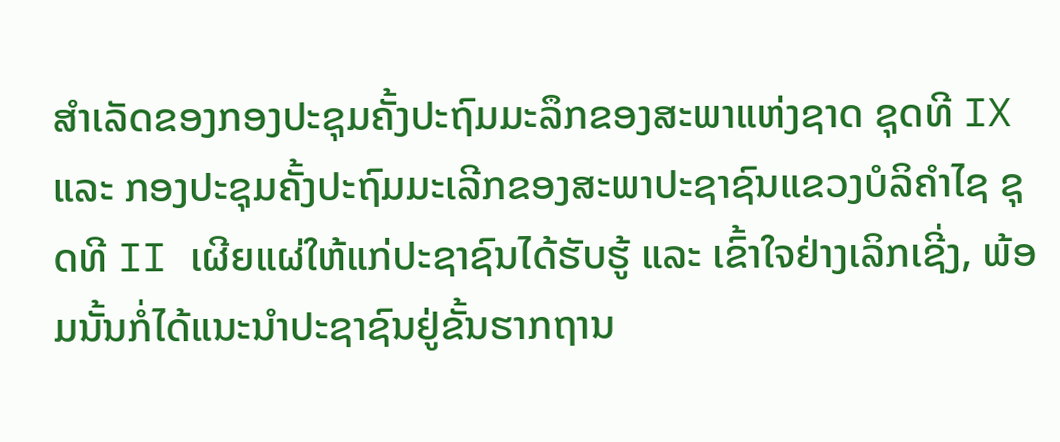ສຳເລັດຂອງກອງປະຊຸມຄັ້ງປະຖົມມະລຶກຂອງສະພາແຫ່ງຊາດ ຊຸດທີ IX ແລະ ກອງປະຊຸມຄັ້ງປະຖົມມະເລີກຂອງສະພາປະຊາຊົນແຂວງບໍລິຄຳໄຊ ຊຸດທີ II ເຜີຍແຜ່ໃຫ້ແກ່ປະຊາຊົນໄດ້ຮັບຮູ້ ແລະ ເຂົ້າໃຈຢ່າງເລິກເຊີ່ງ, ພ້ອມນັ້ນກໍ່ໄດ້ແນະນຳປະຊາຊົນຢູ່ຂັ້ນຮາກຖານ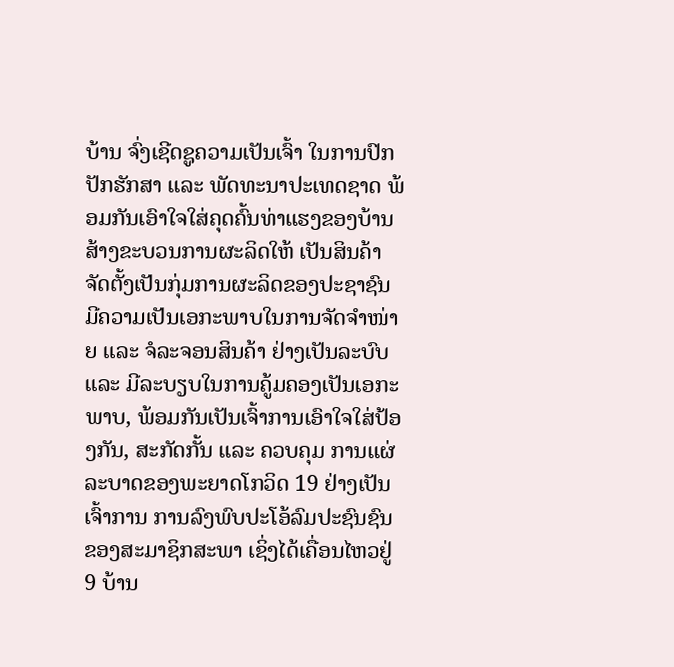ບ້ານ ຈົ່ງເຊີດຊູຄວາມເປັນເຈົ້າ ໃນການປົກປັກຮັກສາ ແລະ ພັດທະນາປະເທດຊາດ ພ້ອມກັນເອົາໃຈໃສ່ຄຸດຄົ້ນທ່າແຮງຂອງບ້ານ ສ້າງຂະບວນການຜະລິດໃຫ້ ເປັນສິນຄ້າ ຈັດຕັ້ງເປັນກຸ່ມການຜະລິດຂອງປະຊາຊົນ ມີຄວາມເປັນເອກະພາບໃນການຈັດຈຳໜ່າຍ ແລະ ຈໍລະຈອນສິນຄ້າ ຢ່າງເປັນລະບົບ ແລະ ມີລະບຽບໃນການຄູ້ມຄອງເປັນເອກະພາບ, ພ້ອມກັນເປັນເຈົ້າການເອົາໃຈໃສ່ປ້ອງກັນ, ສະກັດກັ້ນ ແລະ ຄວບຄຸມ ການແຜ່ລະບາດຂອງພະຍາດໂກວິດ 19 ຢ່າງເປັນເຈົ້າການ ການລົງພົບປະໂອ້ລົມປະຊົນຊົນ ຂອງສະມາຊິກສະພາ ເຊິ່ງໄດ້ເຄື່ອນໄຫວຢູ່ 9 ບ້ານ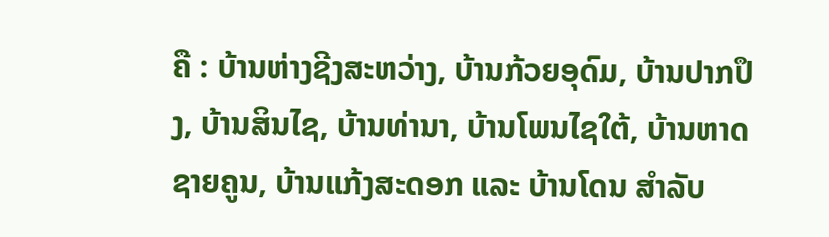ຄື : ບ້ານຫ່າງຊີງສະຫວ່າງ, ບ້ານກ້ວຍອຸດົມ, ບ້ານປາກປຶງ, ບ້ານສິນໄຊ, ບ້ານທ່ານາ, ບ້ານໂພນໄຊໃຕ້, ບ້ານຫາດຊາຍຄູນ, ບ້ານແກ້ງສະດອກ ແລະ ບ້ານໂດນ ສຳລັບ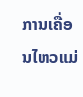ການເຄື່ອນໄຫວແມ່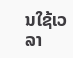ນໃຊ້ເວລາ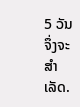5 ວັນຈຶ່ງຈະສຳເລັດ.